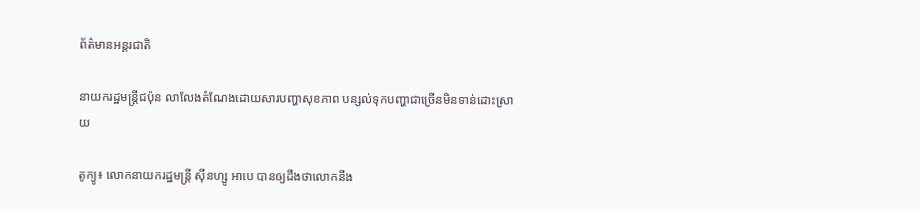ព័ត៌មានអន្តរជាតិ

នាយករដ្ឋមន្រ្តីជប៉ុន លាលែងតំណែងដោយសារបញ្ហាសុខភាព បន្សល់ទុកបញ្ហាជាច្រើនមិនទាន់ដោះស្រាយ

តូក្យូ៖ លោកនាយករដ្ឋមន្រ្តី ស៊ីនហ្សូ អាបេ បានឲ្យដឹងថាលោកនឹង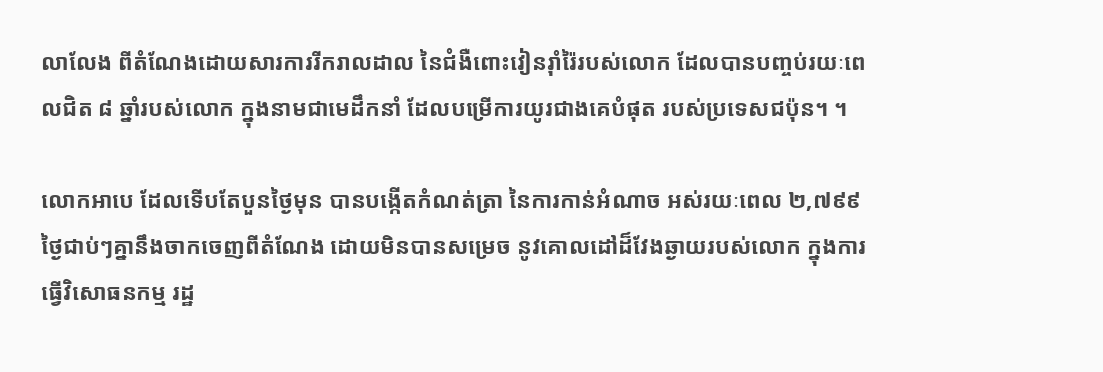លាលែង ពីតំណែងដោយសារការរីករាលដាល នៃជំងឺពោះវៀនរ៉ាំរ៉ៃរបស់លោក ដែលបានបញ្ចប់រយៈពេលជិត ៨ ឆ្នាំរបស់លោក ក្នុងនាមជាមេដឹកនាំ ដែលបម្រើការយូរជាងគេបំផុត របស់ប្រទេសជប៉ុន។ ។

លោកអាបេ ដែលទើបតែបួនថ្ងៃមុន បានបង្កើតកំណត់ត្រា នៃការកាន់អំណាច អស់រយៈពេល ២,៧៩៩ ថ្ងៃជាប់ៗគ្នានឹងចាកចេញពីតំណែង ដោយមិនបានសម្រេច នូវគោលដៅដ៏វែងឆ្ងាយរបស់លោក ក្នុងការធ្វើវិសោធនកម្ម រដ្ឋ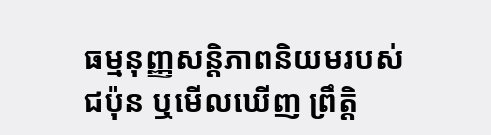ធម្មនុញ្ញសន្តិភាពនិយមរបស់ជប៉ុន ឬមើលឃើញ ព្រឹត្តិ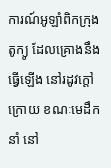ការណ៍អូឡាំពិកក្រុងតូក្យូ ដែលគ្រោងនឹងធ្វើឡើង នៅរដូវក្តៅក្រោយ ខណៈមេដឹកនាំ នៅ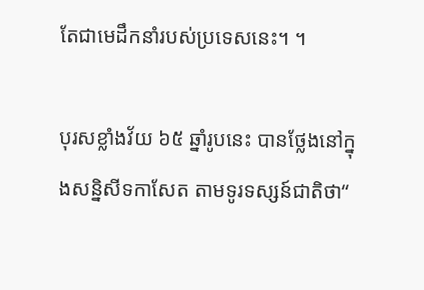តែជាមេដឹកនាំរបស់ប្រទេសនេះ។ ។

បុរសខ្លាំងវ័យ ៦៥ ឆ្នាំរូបនេះ បានថ្លែងនៅក្នុងសន្និសីទកាសែត តាមទូរទស្សន៍ជាតិថា“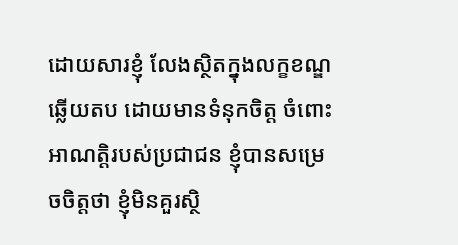ដោយសារខ្ញុំ លែងស្ថិតក្នុងលក្ខខណ្ឌឆ្លើយតប ដោយមានទំនុកចិត្ត ចំពោះអាណត្តិរបស់ប្រជាជន ខ្ញុំបានសម្រេចចិត្តថា ខ្ញុំមិនគួរស្ថិ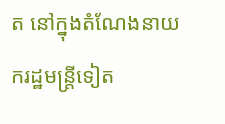ត នៅក្នុងតំណែងនាយករដ្ឋមន្ត្រីទៀត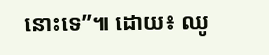នោះទេ”៕ ដោយ៖ ឈូ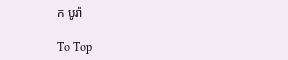ក បូរ៉ា

To Top